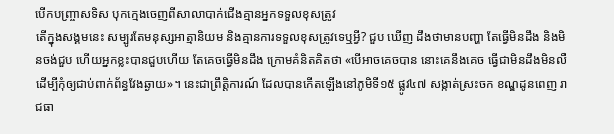បើកបញ្ច្រាសទិស បុកក្មេងចេញពីសាលាបាក់ជើងគ្មានអ្នកទទួលខុសត្រូវ
តើក្នុងសង្គមនេះ សម្បូរតែមនុស្សអាត្មានិយម និងគ្មានការទទួលខុសត្រូវទេឬអ្វី? ជួប ឃើញ ដឹងថាមានបញ្ហា តែធ្វើមិនដឹង និងមិនចង់ជួប ហើយអ្នកខ្លះបានជួបហើយ តែគេចធ្វើមិនដឹង ក្រោមគំនិតគិតថា «បើអាចគេចបាន នោះគេនឹងគេច ធ្វើជាមិនដឹងមិនលឺ ដើម្បីកុំឲ្យជាប់ពាក់ព័ន្ធវែងឆ្ងាយ»។ នេះជាព្រឹត្តិការណ៍ ដែលបានកើតឡើងនៅភូមិទី១៥ ផ្លូវ៤៧ សង្កាត់ស្រះចក ខណ្ឌដូនពេញ រាជធា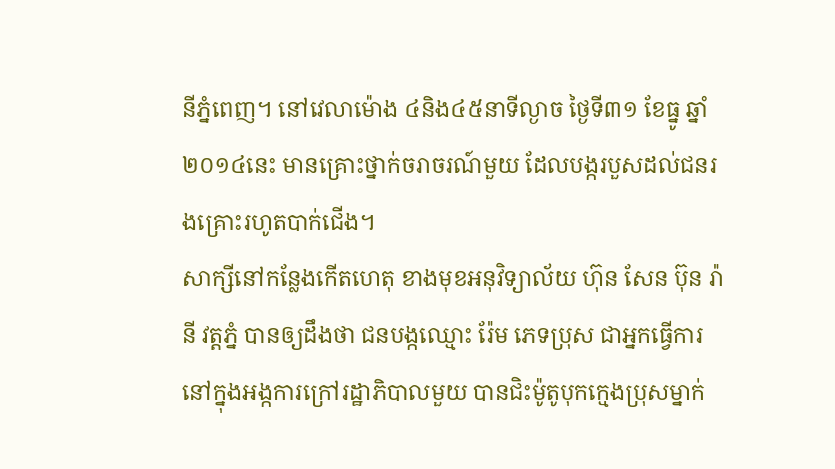នីភ្នំពេញ។ នៅវេលាម៉ោង ៤និង៤៥នាទីល្ងាច ថ្ងៃទី៣១ ខែធ្នូ ឆ្នាំ២០១៤នេះ មានគ្រោះថ្នាក់ចរាចរណ៍មួយ ដែលបង្ករបួសដល់ជនរងគ្រោះរហូតបាក់ជើង។
សាក្សីនៅកន្លែងកើតហេតុ ខាងមុខអនុវិទ្យាល័យ ហ៊ុន សែន ប៊ុន រ៉ានី វត្តភ្នំ បានឲ្យដឹងថា ជនបង្កឈ្មោះ រ៉ែម ភេទប្រុស ជាអ្នកធ្វើការនៅក្នុងអង្កការក្រៅរដ្ឋាភិបាលមួយ បានជិះម៉ូតូបុកក្មេងប្រុសម្នាក់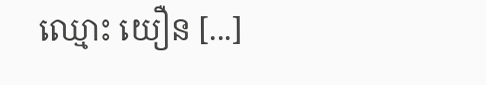ឈ្មោះ យឿន [...]